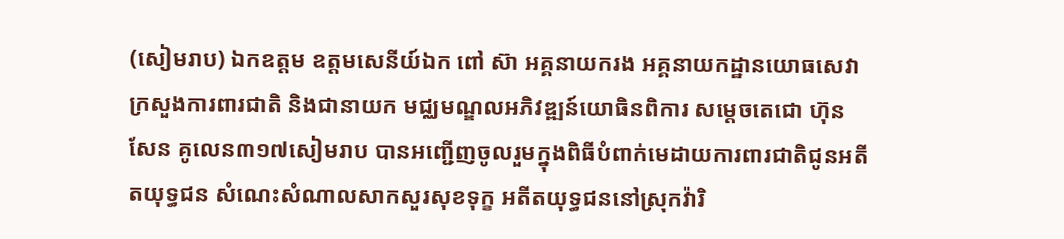(សៀមរាប) ឯកឧត្តម ឧត្តមសេនីយ៍ឯក ពៅ ស៊ា អគ្គនាយករង អគ្គនាយកដ្ឋានយោធសេវា ក្រសួងការពារជាតិ និងជានាយក មជ្ឈមណ្ឌលអភិវឌ្ឍន៍យោធិនពិការ សម្តេចតេជោ ហ៊ុន សែន គូលេន៣១៧សៀមរាប បានអញ្ជើញចូលរួមក្នុងពិធីបំពាក់មេដាយការពារជាតិជូនអតីតយុទ្ធជន សំណេះសំណាលសាកសួរសុខទុក្ខ អតីតយុទ្ធជននៅស្រុកវ៉ារិ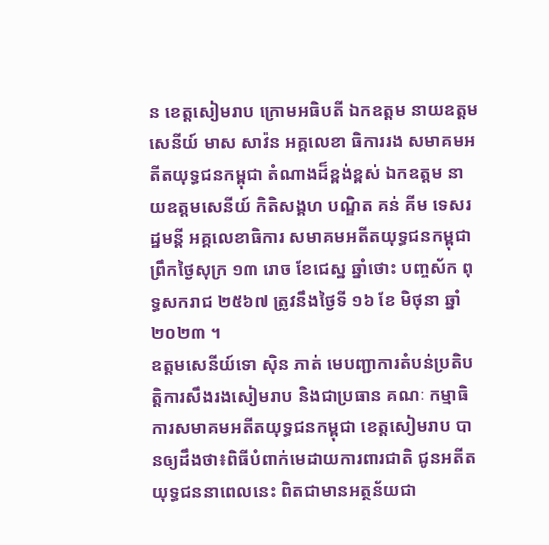ន ខេត្តសៀមរាប ក្រោមអធិបតី ឯកឧត្តម នាយឧត្តមសេនីយ៍ មាស សាវ៉ន អគ្គលេខា ធិការរង សមាគមអតីតយុទ្ធជនកម្ពុជា តំណាងដ៏ខ្ពង់ខ្ពស់ ឯកឧត្តម នាយឧត្តមសេនីយ៍ កិតិសង្គហ បណ្ឌិត គន់ គីម ទេសរដ្ឋមន្តី អគ្គលេខាធិការ សមាគមអតីតយុទ្ធជនកម្ពុជា ព្រឹកថ្ងៃសុក្រ ១៣ រោច ខែជេស្ឋ ឆ្នាំថោះ បញ្ចស័ក ពុទ្ធសករាជ ២៥៦៧ ត្រូវនឹងថ្ងៃទី ១៦ ខែ មិថុនា ឆ្នាំ២០២៣ ។
ឧត្តមសេនីយ៍ទោ ស៊ិន ភាត់ មេបញ្ជាការតំបន់ប្រតិបត្តិការសឹងរងសៀមរាប និងជាប្រធាន គណៈ កម្មាធិការសមាគមអតីតយុទ្ធជនកម្ពុជា ខេត្តសៀមរាប បានឲ្យដឹងថា៖ពិធីបំពាក់មេដាយការពារជាតិ ជូនអតីតយុទ្ធជននាពេលនេះ ពិតជាមានអត្ថន័យជា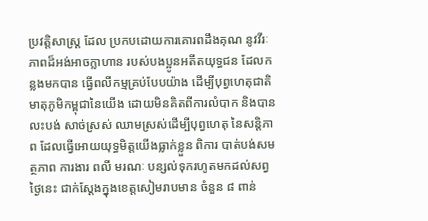ប្រវត្តិសាស្ត្រ ដែល ប្រកបដោយការគោរពដឹងគុណ នូវវីរៈភាពដ៏អង់អាចក្លាហាន របស់បងប្អូនអតីតយុទ្ធជន ដែលកន្លងមកបាន ធ្វើពលីកម្មគ្រប់បែបយ៉ាង ដើម្បីបុព្វហេតុជាតិមាតុភូមិកម្ពុជានៃយើង ដោយមិនគិតពីការលំបាក និងបានលះបង់ សាច់ស្រស់ ឈាមស្រស់ដើម្បីបុព្វហេតុ នៃសន្តិភាព ដែលធ្វើអោយយុទ្ធមិត្តយើងធ្លាក់ខ្លួន ពិការ បាត់បង់សមត្ថភាព ការងារ ពលី មរណៈ បន្សល់ទុករហូតមកដល់សព្វថ្ងៃនេះ ជាក់ស្ដែងក្នុងខេត្តសៀមរាបមាន ចំនួន ៨ ពាន់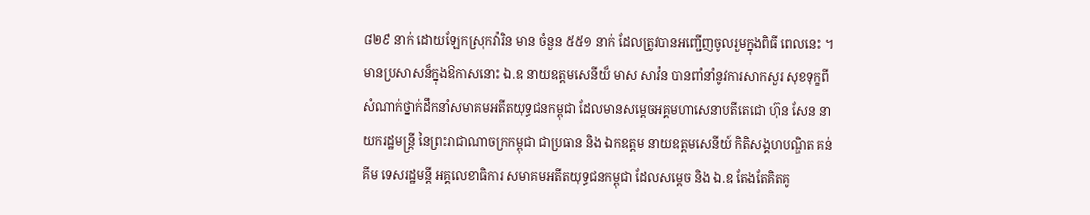៨២៩ នាក់ ដោយឡែកស្រុកវ៉ារិន មាន ចំនួន ៥៥១ នាក់ ដែលត្រូវបានអញ្ជើញចូលរួមក្នុងពិធី ពេលនេះ ។
មានប្រសាសន៏ក្នុងឱកាសនោះ ឯ.ឧ នាយឧត្តមសេនីយ៏ មាស សាវ៉ន បានពាំនាំនូវការសាកសួរ សុខទុក្ខពីសំណាក់ថ្នាក់ដឹកនាំសមាគមអតីតយុទ្ធជនកម្ពុជា ដែលមានសម្តេចអគ្គមហាសេនាបតីតេជោ ហ៊ុន សែន នាយករដ្ឋមន្ត្រី នៃព្រះរាជាណាចក្រកម្ពុជា ជាប្រធាន និង ឯកឧត្តម នាយឧត្តមសេនីយ៍ កិតិសង្គហបណ្ឌិត គន់ គីម ទេសរដ្ឋមន្តី អគ្គលេខាធិការ សមាគមអតីតយុទ្ធជនកម្ពុជា ដែលសម្តេច និង ឯ.ឧ តែងតែគិតគូ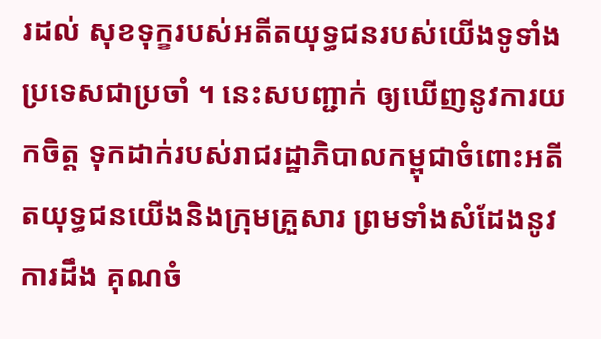រដល់ សុខទុក្ខរបស់អតីតយុទ្ធជនរបស់យើងទូទាំងប្រទេសជាប្រចាំ ។ នេះសបញ្ជាក់ ឲ្យឃើញនូវការយកចិត្ត ទុកដាក់របស់រាជរដ្ឋាភិបាលកម្ពុជាចំពោះអតីតយុទ្ធជនយើងនិងក្រុមគ្រួសារ ព្រមទាំងសំដែងនូវការដឹង គុណចំ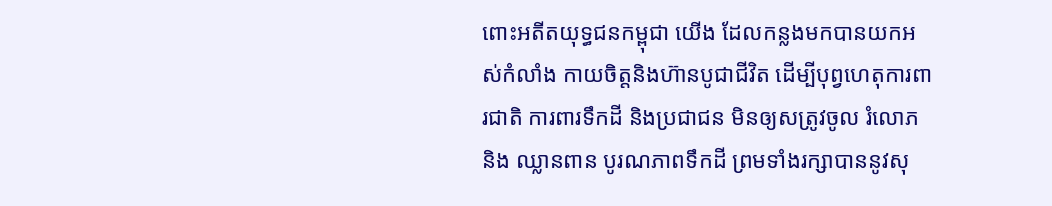ពោះអតីតយុទ្ធជនកម្ពុជា យើង ដែលកន្លងមកបានយកអស់កំលាំង កាយចិត្តនិងហ៊ានបូជាជីវិត ដើម្បីបុព្វហេតុការពារជាតិ ការពារទឹកដី និងប្រជាជន មិនឲ្យសត្រូវចូល រំលោភ និង ឈ្លានពាន បូរណភាពទឹកដី ព្រមទាំងរក្សាបាននូវសុ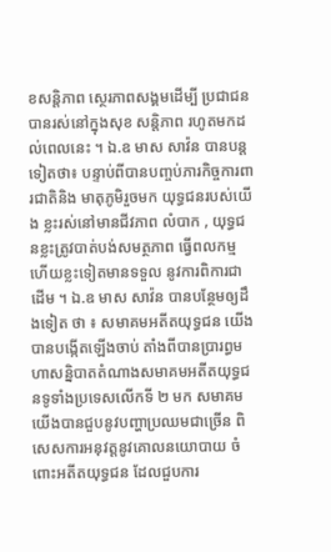ខសន្តិភាព ស្ថេរភាពសង្គមដើម្បី ប្រជាជន បានរស់នៅក្នុងសុខ សន្តិភាព រហូតមកដល់ពេលនេះ ។ ឯ.ឧ មាស សាវ៉ន បានបន្តទៀតថា៖ បន្ទាប់ពីបានបញ្ចប់ភារកិច្ចការពារជាតិនិង មាតុភូមិរួចមក យុទ្ធជនរបស់យើង ខ្លះរស់នៅមានជីវភាព លំបាក , យុទ្ធជនខ្លះត្រូវបាត់បង់សមត្ថភាព ធ្វើពលកម្ម ហើយខ្លះទៀតមានទទួល នូវការពិការជាដើម ។ ឯ.ឧ មាស សាវ៉ន បានបន្ថែមឲ្យដឹងទៀត ថា ៖ សមាគមអតីតយុទ្ធជន យើងបានបង្កើតឡើងចាប់ តាំងពីបានប្រារព្ធមហាសន្និបាតតំណាងសមាគមអតីតយុទ្ធជនទូទាំងប្រទេសលើកទី ២ មក សមាគម យើងបានជួបនូវបញ្ហាប្រឈមជាច្រើន ពិសេសការអនុវត្តនូវគោលនយោបាយ ចំពោះអតីតយុទ្ធជន ដែលជួបការ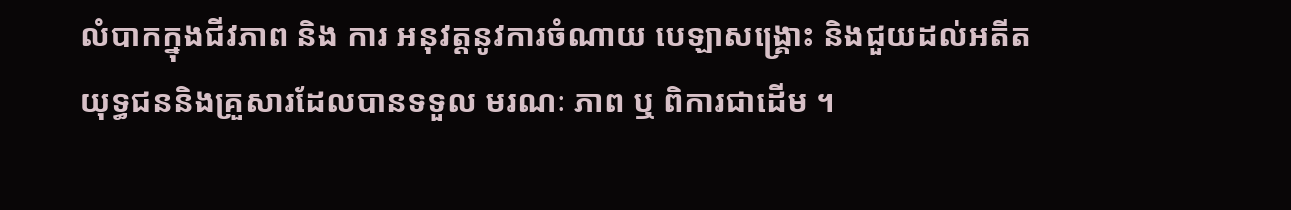លំបាកក្នុងជីវភាព និង ការ អនុវត្តនូវការចំណាយ បេឡាសង្គ្រោះ និងជួយដល់អតីត យុទ្ធជននិងគ្រួសារដែលបានទទួល មរណៈ ភាព ឬ ពិការជាដើម ។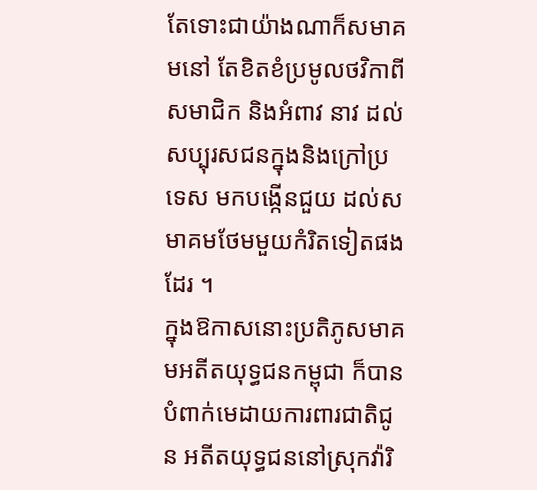តែទោះជាយ៉ាងណាក៏សមាគមនៅ តែខិតខំប្រមូលថវិកាពីសមាជិក និងអំពាវ នាវ ដល់សប្បុរសជនក្នុងនិងក្រៅប្រទេស មកបង្កើនជួយ ដល់សមាគមថែមមួយកំរិតទៀតផងដែរ ។
ក្នុងឱកាសនោះប្រតិភូសមាគមអតីតយុទ្ធជនកម្ពុជា ក៏បានបំពាក់មេដាយការពារជាតិជូន អតីតយុទ្ធជននៅស្រុកវ៉ារិ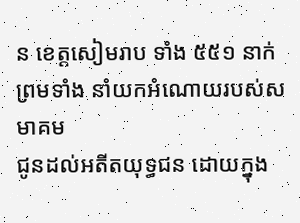ន ខេត្តសៀមរាប ទាំង ៥៥១ នាក់ ព្រមទាំង នាំយកអំណោយរបស់សមាគម
ជូនដល់អតីតយុទ្ធជន ដោយក្នុង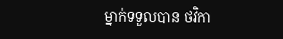ម្នាក់ទទួលបាន ថវិកា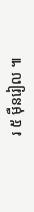រ ៥ ម៉ឺនរៀល ៕